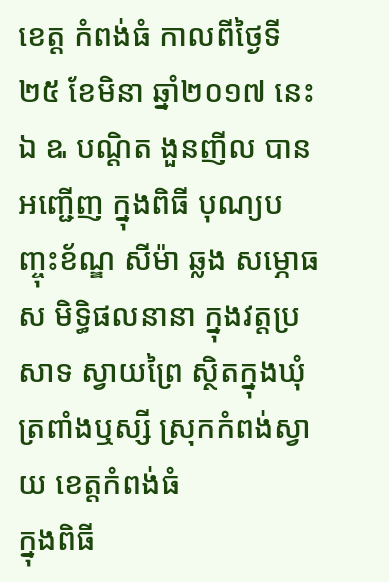ខេត្ត កំពង់ធំ កាលពីថ្ងៃទី២៥ ខែមិនា ឆ្នាំ២០១៧ នេះឯ ឩ បណ្ដិត ងួនញីល បានអញ្ជើញ ក្នុងពិធី បុណ្យបញ្ចុះខ័ណ្ឌ សីម៉ា ឆ្លង សម្ភោធស មិទ្ធិផលនានា ក្នុងវត្តប្រសាទ ស្វាយព្រៃ ស្ថិតក្នុងឃុំ ត្រពាំងឬស្សី ស្រុកកំពង់ស្វាយ ខេត្តកំពង់ធំ
ក្នុងពិធី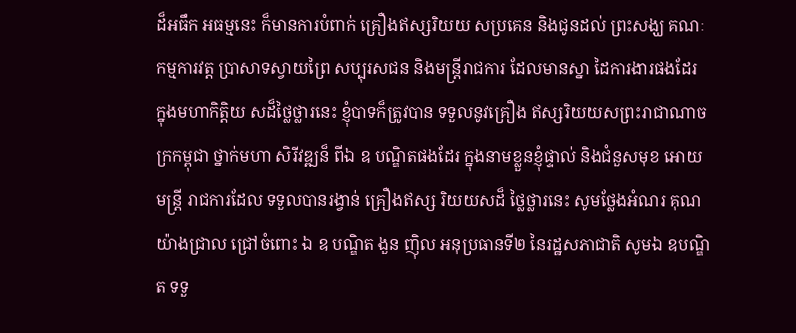ដ៏អធឹក អធម្មនេះ ក៏មានការបំពាក់ គ្រឿងឥស្សរិយយ សប្រគេន និងជូនដល់ ព្រះសង្ឃ គណៈកម្មការវត្ត ប្រាសាទស្វាយព្រៃ សប្បុរសជន និងមន្ត្រីរាជការ ដែលមានស្នា ដៃការងារផងដែរ
ក្នុងមហាកិត្តិយ សដ៏ថ្លៃថ្លារនេះ ខ្ញុំបាទក៏ត្រូវបាន ទទួលនូវគ្រឿង ឥស្សរិយយសព្រះរាជាណាច ក្រកម្ពុជា ថ្នាក់មហា សិរីវឌ្ឍន៏ ពីឯ ឧ បណ្ឌិតផងដែរ ក្នុងនាមខ្លួនខ្ញុំផ្ទាល់ និងជំនួសមុខ អោយមន្ត្រី រាជការដែល ទទួលបានរង្វាន់ គ្រឿងឥស្ស រិយយសដ៏ ថ្លៃថ្លារនេះ សូមថ្លែងអំណរ គុណយ៉ាងជ្រាល ជ្រៅចំពោះ ឯ ឧ បណ្ឌិត ងួន ញុិល អនុប្រធានទី២ នៃរដ្ឋសភាជាតិ សូមឯ ឧបណ្ឌិត ទទួ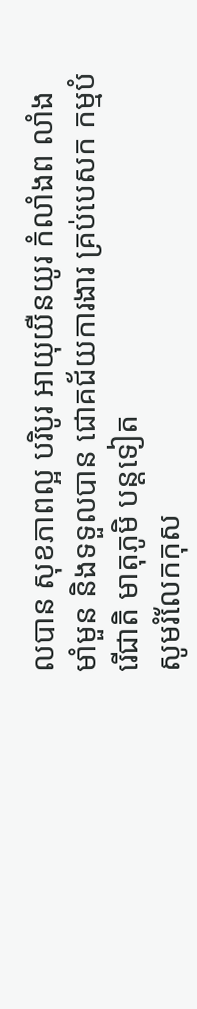លបាន សុខភាពល្អ បរិបូរ អាយុយឺនយូរ កំលាំងព លាំងមាំមួន និងទទួលបាន ជោគជ័យការងារ គ្រប់បេសក កម្មបំរើជាតិ មាតុភូមិ បន្តទៀត
សូមរំលែកកុស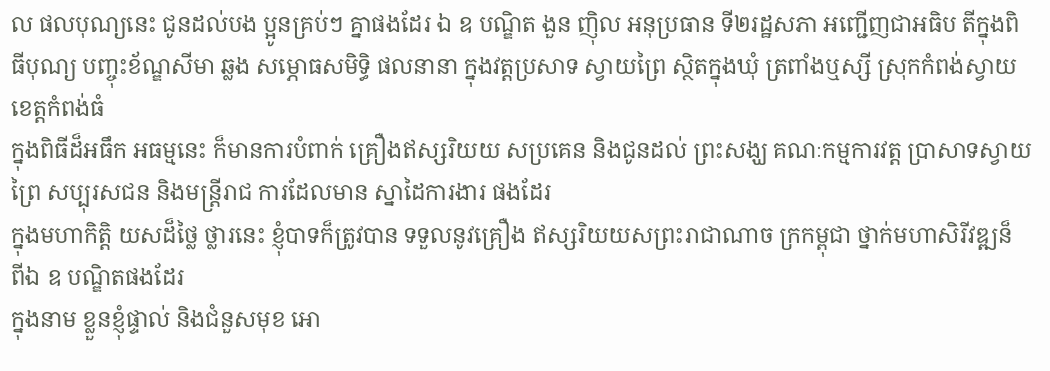ល ផលបុណ្យនេះ ជូនដល់បង ប្អូនគ្រប់ៗ គ្នាផងដែរ ឯ ឧ បណ្ឌិត ងួន ញុិល អនុប្រធាន ទី២រដ្ឋសភា អញ្ជើញជាអធិប តីក្នុងពិធីបុណ្យ បញ្ចុះខ័ណ្ឌសីមា ឆ្លង សម្ភោធសមិទ្ធិ ផលនានា ក្នុងវត្តប្រសាទ ស្វាយព្រៃ ស្ថិតក្នុងឃុំ ត្រពាំងឬស្សី ស្រុកកំពង់ស្វាយ ខេត្តកំពង់ធំ
ក្នុងពិធីដ៏អធឹក អធម្មនេះ ក៏មានការបំពាក់ គ្រឿងឥស្សរិយយ សប្រគេន និងជូនដល់ ព្រះសង្ឃ គណៈកម្មការវត្ត ប្រាសាទស្វាយព្រៃ សប្បុរសជន និងមន្ត្រីរាជ ការដែលមាន ស្នាដៃការងារ ផងដែរ
ក្នុងមហាកិត្តិ យសដ៏ថ្លៃ ថ្លារនេះ ខ្ញុំបាទក៏ត្រូវបាន ទទួលនូវគ្រឿង ឥស្សរិយយសព្រះរាជាណាច ក្រកម្ពុជា ថ្នាក់មហាសិរីវឌ្ឍន៏ ពីឯ ឧ បណ្ឌិតផងដែរ
ក្នុងនាម ខ្លួនខ្ញុំផ្ទាល់ និងជំនួសមុខ អោ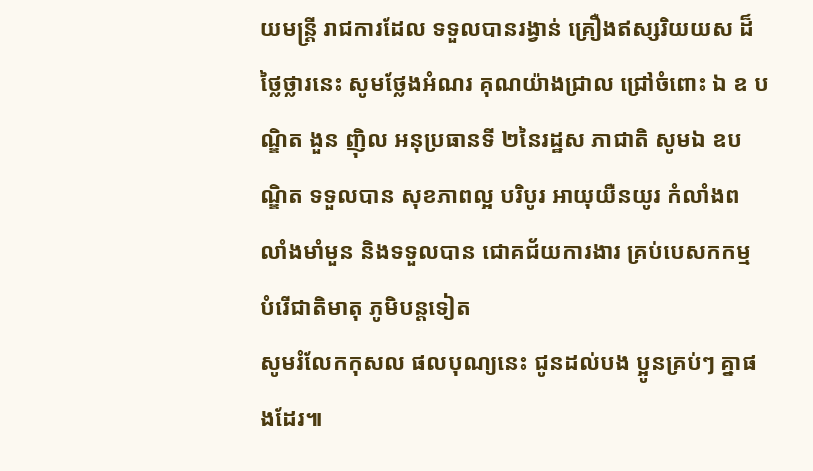យមន្ត្រី រាជការដែល ទទួលបានរង្វាន់ គ្រឿងឥស្សរិយយស ដ៏ថ្លៃថ្លារនេះ សូមថ្លែងអំណរ គុណយ៉ាងជ្រាល ជ្រៅចំពោះ ឯ ឧ បណ្ឌិត ងួន ញុិល អនុប្រធានទី ២នៃរដ្ឋស ភាជាតិ សូមឯ ឧបណ្ឌិត ទទួលបាន សុខភាពល្អ បរិបូរ អាយុយឺនយូរ កំលាំងព លាំងមាំមួន និងទទួលបាន ជោគជ័យការងារ គ្រប់បេសកកម្ម បំរើជាតិមាតុ ភូមិបន្តទៀត
សូមរំលែកកុសល ផលបុណ្យនេះ ជូនដល់បង ប្អូនគ្រប់ៗ គ្នាផងដែរ៕